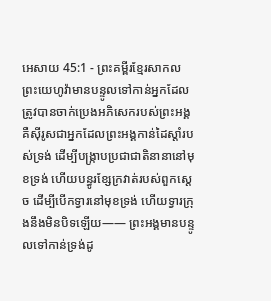អេសាយ 45:1 - ព្រះគម្ពីរខ្មែរសាកល ព្រះយេហូវ៉ាមានបន្ទូលទៅកាន់អ្នកដែលត្រូវបានចាក់ប្រេងអភិសេករបស់ព្រះអង្គ គឺស៊ីរូសជាអ្នកដែលព្រះអង្គកាន់ដៃស្ដាំរបស់ទ្រង់ ដើម្បីបង្ក្រាបប្រជាជាតិនានានៅមុខទ្រង់ ហើយបន្ធូរខ្សែក្រវាត់របស់ពួកស្ដេច ដើម្បីបើកទ្វារនៅមុខទ្រង់ ហើយទ្វារក្រុងនឹងមិនបិទឡើយ—— ព្រះអង្គមានបន្ទូលទៅកាន់ទ្រង់ដូ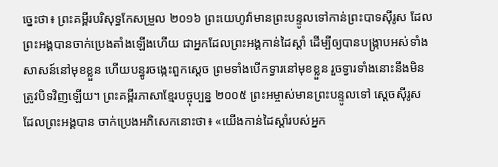ច្នេះថា៖ ព្រះគម្ពីរបរិសុទ្ធកែសម្រួល ២០១៦ ព្រះយេហូវ៉ាមានព្រះបន្ទូលទៅកាន់ព្រះបាទស៊ីរូស ដែលព្រះអង្គបានចាក់ប្រេងតាំងឡើងហើយ ជាអ្នកដែលព្រះអង្គកាន់ដៃស្តាំ ដើម្បីឲ្យបានបង្ក្រាបអស់ទាំងសាសន៍នៅមុខខ្លួន ហើយបន្ធូរចង្កេះពួកស្តេច ព្រមទាំងបើកទ្វារនៅមុខខ្លួន រួចទ្វារទាំងនោះនឹងមិនត្រូវបិទវិញឡើយ។ ព្រះគម្ពីរភាសាខ្មែរបច្ចុប្បន្ន ២០០៥ ព្រះអម្ចាស់មានព្រះបន្ទូលទៅ ស្ដេចស៊ីរូស ដែលព្រះអង្គបាន ចាក់ប្រេងអភិសេកនោះថា៖ «យើងកាន់ដៃស្ដាំរបស់អ្នក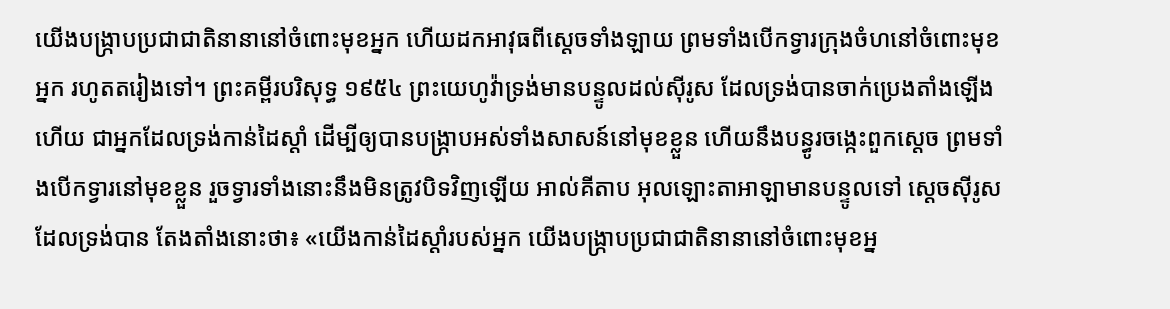យើងបង្ក្រាបប្រជាជាតិនានានៅចំពោះមុខអ្នក ហើយដកអាវុធពីស្ដេចទាំងឡាយ ព្រមទាំងបើកទ្វារក្រុងចំហនៅចំពោះមុខអ្នក រហូតតរៀងទៅ។ ព្រះគម្ពីរបរិសុទ្ធ ១៩៥៤ ព្រះយេហូវ៉ាទ្រង់មានបន្ទូលដល់ស៊ីរូស ដែលទ្រង់បានចាក់ប្រេងតាំងឡើងហើយ ជាអ្នកដែលទ្រង់កាន់ដៃស្តាំ ដើម្បីឲ្យបានបង្ក្រាបអស់ទាំងសាសន៍នៅមុខខ្លួន ហើយនឹងបន្ធូរចង្កេះពួកស្តេច ព្រមទាំងបើកទ្វារនៅមុខខ្លួន រួចទ្វារទាំងនោះនឹងមិនត្រូវបិទវិញឡើយ អាល់គីតាប អុលឡោះតាអាឡាមានបន្ទូលទៅ ស្ដេចស៊ីរូស ដែលទ្រង់បាន តែងតាំងនោះថា៖ «យើងកាន់ដៃស្ដាំរបស់អ្នក យើងបង្ក្រាបប្រជាជាតិនានានៅចំពោះមុខអ្ន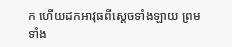ក ហើយដកអាវុធពីស្ដេចទាំងឡាយ ព្រមទាំង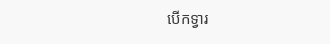បើកទ្វារ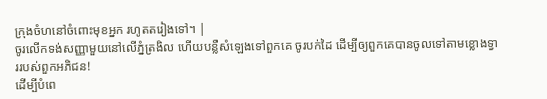ក្រុងចំហនៅចំពោះមុខអ្នក រហូតតរៀងទៅ។ |
ចូរលើកទង់សញ្ញាមួយនៅលើភ្នំត្រងិល ហើយបន្លឺសំឡេងទៅពួកគេ ចូរបក់ដៃ ដើម្បីឲ្យពួកគេបានចូលទៅតាមខ្លោងទ្វាររបស់ពួកអភិជន!
ដើម្បីបំពេ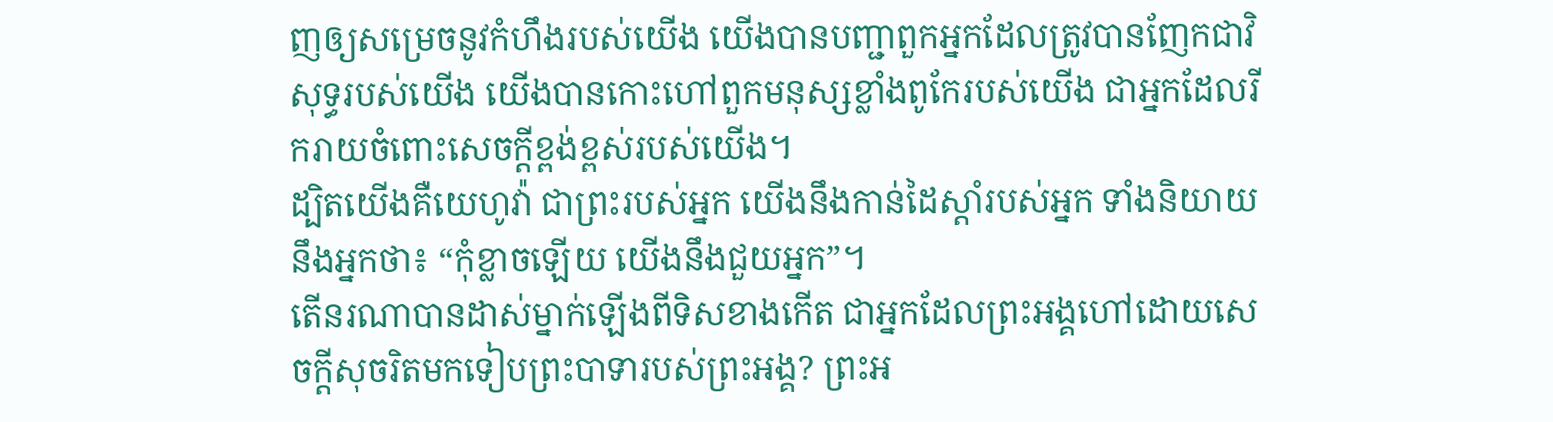ញឲ្យសម្រេចនូវកំហឹងរបស់យើង យើងបានបញ្ជាពួកអ្នកដែលត្រូវបានញែកជាវិសុទ្ធរបស់យើង យើងបានកោះហៅពួកមនុស្សខ្លាំងពូកែរបស់យើង ជាអ្នកដែលរីករាយចំពោះសេចក្ដីខ្ពង់ខ្ពស់របស់យើង។
ដ្បិតយើងគឺយេហូវ៉ា ជាព្រះរបស់អ្នក យើងនឹងកាន់ដៃស្ដាំរបស់អ្នក ទាំងនិយាយនឹងអ្នកថា៖ “កុំខ្លាចឡើយ យើងនឹងជួយអ្នក”។
តើនរណាបានដាស់ម្នាក់ឡើងពីទិសខាងកើត ជាអ្នកដែលព្រះអង្គហៅដោយសេចក្ដីសុចរិតមកទៀបព្រះបាទារបស់ព្រះអង្គ? ព្រះអ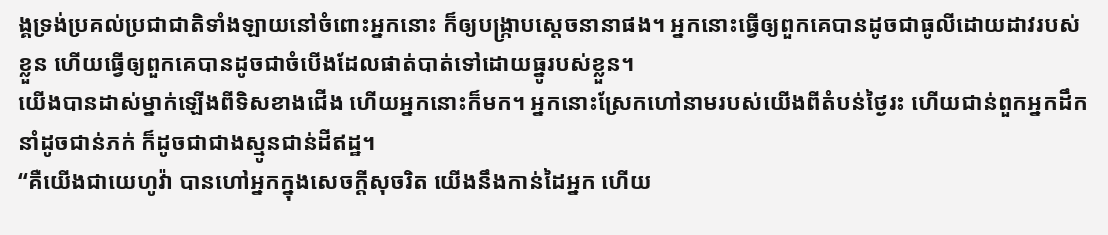ង្គទ្រង់ប្រគល់ប្រជាជាតិទាំងឡាយនៅចំពោះអ្នកនោះ ក៏ឲ្យបង្ក្រាបស្ដេចនានាផង។ អ្នកនោះធ្វើឲ្យពួកគេបានដូចជាធូលីដោយដាវរបស់ខ្លួន ហើយធ្វើឲ្យពួកគេបានដូចជាចំបើងដែលផាត់បាត់ទៅដោយធ្នូរបស់ខ្លួន។
យើងបានដាស់ម្នាក់ឡើងពីទិសខាងជើង ហើយអ្នកនោះក៏មក។ អ្នកនោះស្រែកហៅនាមរបស់យើងពីតំបន់ថ្ងៃរះ ហើយជាន់ពួកអ្នកដឹកនាំដូចជាន់ភក់ ក៏ដូចជាជាងស្មូនជាន់ដីឥដ្ឋ។
“គឺយើងជាយេហូវ៉ា បានហៅអ្នកក្នុងសេចក្ដីសុចរិត យើងនឹងកាន់ដៃអ្នក ហើយ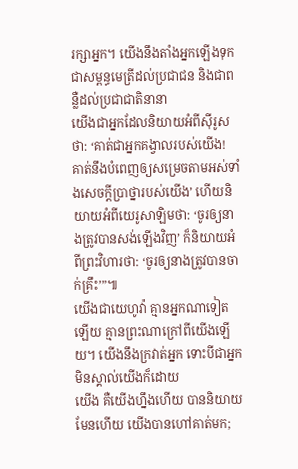រក្សាអ្នក។ យើងនឹងតាំងអ្នកឡើងទុកជាសម្ពន្ធមេត្រីដល់ប្រជាជន និងជាពន្លឺដល់ប្រជាជាតិនានា
យើងជាអ្នកដែលនិយាយអំពីស៊ីរូសថា: ‘គាត់ជាអ្នកគង្វាលរបស់យើង! គាត់នឹងបំពេញឲ្យសម្រេចតាមអស់ទាំងសេចក្ដីប្រាថ្នារបស់យើង’ ហើយនិយាយអំពីយេរូសាឡិមថា: ‘ចូរឲ្យនាងត្រូវបានសង់ឡើងវិញ’ ក៏និយាយអំពីព្រះវិហារថា: ‘ចូរឲ្យនាងត្រូវបានចាក់គ្រឹះ’”៕
យើងជាយេហូវ៉ា គ្មានអ្នកណាទៀតឡើយ គ្មានព្រះណាក្រៅពីយើងឡើយ។ យើងនឹងក្រវាត់អ្នក ទោះបីជាអ្នកមិនស្គាល់យើងក៏ដោយ
យើង គឺយើងហ្នឹងហើយ បាននិយាយ មែនហើយ យើងបានហៅគាត់មក;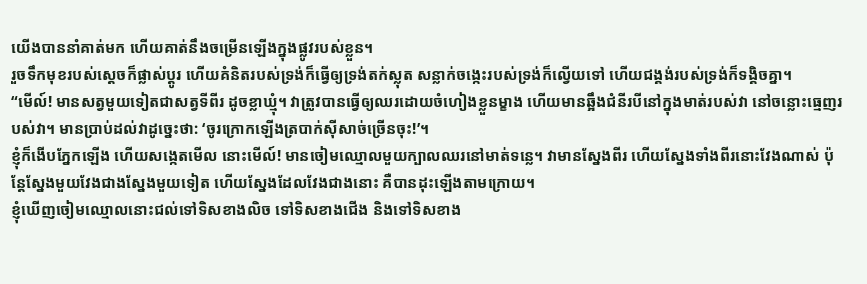យើងបាននាំគាត់មក ហើយគាត់នឹងចម្រើនឡើងក្នុងផ្លូវរបស់ខ្លួន។
រួចទឹកមុខរបស់ស្ដេចក៏ផ្លាស់ប្ដូរ ហើយគំនិតរបស់ទ្រង់ក៏ធ្វើឲ្យទ្រង់តក់ស្លុត សន្លាក់ចង្កេះរបស់ទ្រង់ក៏ល្វើយទៅ ហើយជង្គង់របស់ទ្រង់ក៏ទង្គិចគ្នា។
“មើល៍! មានសត្វមួយទៀតជាសត្វទីពីរ ដូចខ្លាឃ្មុំ។ វាត្រូវបានធ្វើឲ្យឈរដោយចំហៀងខ្លួនម្ខាង ហើយមានឆ្អឹងជំនីរបីនៅក្នុងមាត់របស់វា នៅចន្លោះធ្មេញរបស់វា។ មានបា្រប់ដល់វាដូច្នេះថា: ‘ចូរក្រោកឡើងត្របាក់ស៊ីសាច់ច្រើនចុះ!’។
ខ្ញុំក៏ងើបភ្នែកឡើង ហើយសង្កេតមើល នោះមើល៍! មានចៀមឈ្មោលមួយក្បាលឈរនៅមាត់ទន្លេ។ វាមានស្នែងពីរ ហើយស្នែងទាំងពីរនោះវែងណាស់ ប៉ុន្តែស្នែងមួយវែងជាងស្នែងមួយទៀត ហើយស្នែងដែលវែងជាងនោះ គឺបានដុះឡើងតាមក្រោយ។
ខ្ញុំឃើញចៀមឈ្មោលនោះជល់ទៅទិសខាងលិច ទៅទិសខាងជើង និងទៅទិសខាង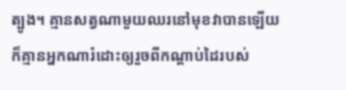ត្បូង។ គ្មានសត្វណាមួយឈរនៅមុខវាបានឡើយ ក៏គ្មានអ្នកណារំដោះឲ្យរួចពីកណ្ដាប់ដៃរបស់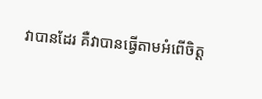វាបានដែរ គឺវាបានធ្វើតាមអំពើចិត្ត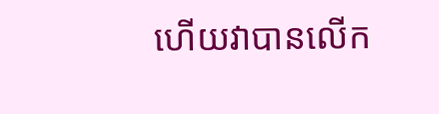ហើយវាបានលើក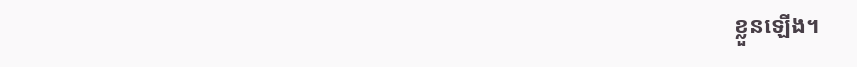ខ្លួនឡើង។